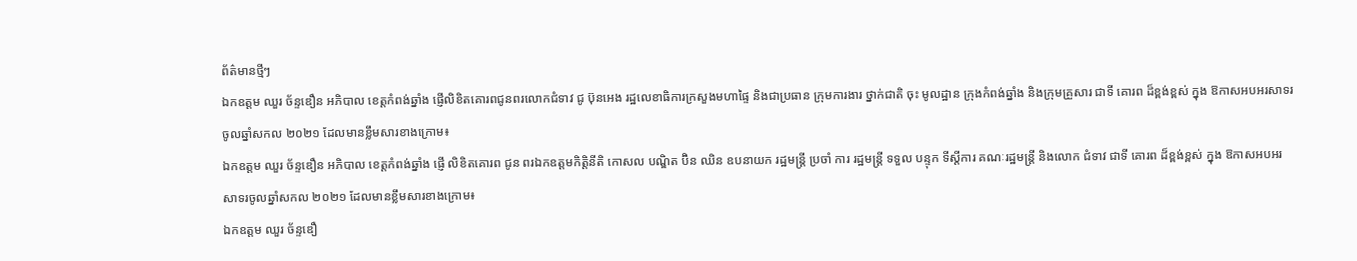ព័ត៌មានថ្មីៗ
ឯកឧត្តម ឈួរ ច័ន្ទឌឿន អភិបាល ខេត្តកំពង់ឆ្នាំង ផ្ញើលិខិតគោរពជូនពរលោកជំទាវ ជូ ប៊ុនអេង រដ្ឋលេខាធិការក្រសួងមហាផ្ទៃ និងជាប្រធាន ក្រុមការងារ ថ្នាក់ជាតិ ចុះ មូលដ្ឋាន ក្រុងកំពង់ឆ្នាំង និងក្រុមគ្រួសារ ជាទី គោរព ដ៏ខ្ពង់ខ្ពស់ ក្នុង ឱកាសអបអរសាទរចូលឆ្នាំសកល ២០២១ ដែលមានខ្លឹមសារខាងក្រោម៖
ឯកឧត្តម ឈួរ ច័ន្ទឌឿន អភិបាល ខេត្តកំពង់ឆ្នាំង ផ្ញើ លិខិតគោរព ជូន ពរឯកឧត្តមកិត្តិនីតិ កោសល បណ្ឌិត ប៊ិន ឈិន ឧបនាយក រដ្ឋមន្ត្រី ប្រចាំ ការ រដ្ឋមន្ត្រី ទទួល បន្ទុក ទីស្ដីការ គណៈរដ្ឋមន្ត្រី និងលោក ជំទាវ ជាទី គោរព ដ៏ខ្ពង់ខ្ពស់ ក្នុង ឱកាសអបអរសាទរចូលឆ្នាំសកល ២០២១ ដែលមានខ្លឹមសារខាងក្រោម៖
ឯកឧត្តម ឈួរ ច័ន្ទឌឿ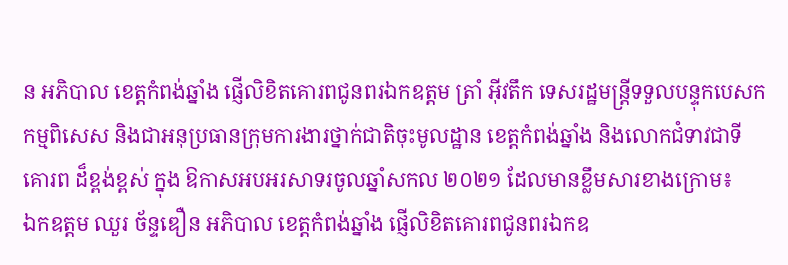ន អភិបាល ខេត្តកំពង់ឆ្នាំង ផ្ញើលិខិតគោរពជូនពរឯកឧត្តម ត្រាំ អ៊ីវតឹក ទេសរដ្ឋមន្ត្រីទទួលបន្ទុកបេសកកម្មពិសេស និងជាអនុប្រធានក្រុមការងារថ្នាក់ជាតិចុះមូលដ្ឋាន ខេត្តកំពង់ឆ្នាំង និងលោកជំទាវជាទី គោរព ដ៏ខ្ពង់ខ្ពស់ ក្នុង ឱកាសអបអរសាទរចូលឆ្នាំសកល ២០២១ ដែលមានខ្លឹមសារខាងក្រោម៖
ឯកឧត្តម ឈួរ ច័ន្ទឌឿន អភិបាល ខេត្តកំពង់ឆ្នាំង ផ្ញើលិខិតគោរពជូនពរឯកឧ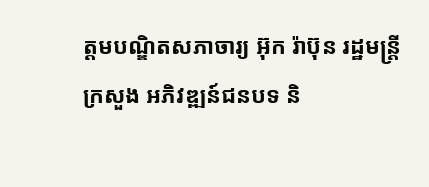ត្តមបណ្ឌិតសភាចារ្យ អ៊ុក រ៉ាប៊ុន រដ្ឋមន្ត្រី ក្រសួង អភិវឌ្ឍន៍ជនបទ និ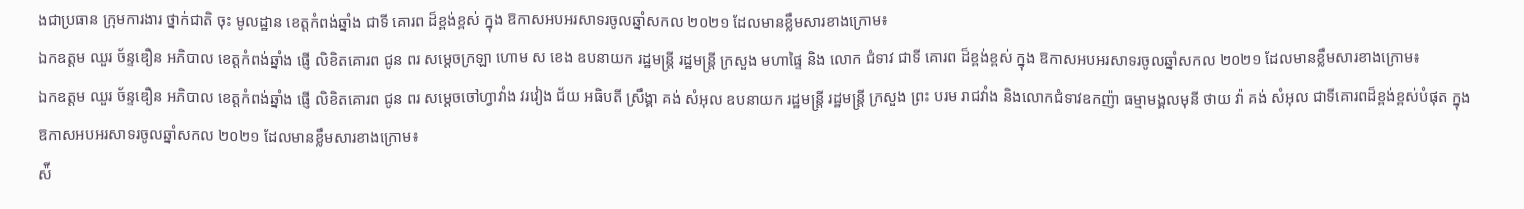ងជាប្រធាន ក្រុមការងារ ថ្នាក់ជាតិ ចុះ មូលដ្ឋាន ខេត្តកំពង់ឆ្នាំង ជាទី គោរព ដ៏ខ្ពង់ខ្ពស់ ក្នុង ឱកាសអបអរសាទរចូលឆ្នាំសកល ២០២១ ដែលមានខ្លឹមសារខាងក្រោម៖
ឯកឧត្តម ឈួរ ច័ន្ទឌឿន អភិបាល ខេត្តកំពង់ឆ្នាំង ផ្ញើ លិខិតគោរព ជូន ពរ សម្ដេចក្រឡា ហោម ស ខេង ឧបនាយក រដ្ឋមន្ត្រី រដ្ឋមន្ត្រី ក្រសួង មហាផ្ទៃ និង លោក ជំទាវ ជាទី គោរព ដ៏ខ្ពង់ខ្ពស់ ក្នុង ឱកាសអបអរសាទរចូលឆ្នាំសកល ២០២១ ដែលមានខ្លឹមសារខាងក្រោម៖
ឯកឧត្តម ឈួរ ច័ន្ទឌឿន អភិបាល ខេត្តកំពង់ឆ្នាំង ផ្ញើ លិខិតគោរព ជូន ពរ សម្ដេចចៅហ្វាវាំង វរវៀង ជ័យ អធិបតី ស្រឹង្គា គង់ សំអុល ឧបនាយក រដ្ឋមន្ត្រី រដ្ឋមន្ត្រី ក្រសួង ព្រះ បរម រាជវាំង និងលោកជំទាវឧកញ៉ា ធម្មាមង្គលមុនី ថាយ វ៉ា គង់ សំអុល ជាទីគោរពដ៏ខ្ពង់ខ្ពស់បំផុត ក្នុង ឱកាសអបអរសាទរចូលឆ្នាំសកល ២០២១ ដែលមានខ្លឹមសារខាងក្រោម៖
ស៉ី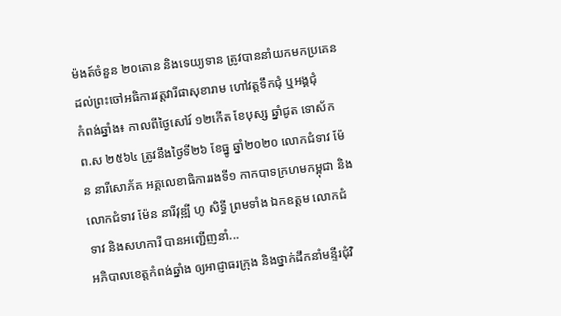ម៉ងត៍ចំនួន ២០តោន និងទេយ្យទាន ត្រូវបាននាំយកមកប្រគេនដល់ព្រះចៅអធិការវត្តវារីផាសុខារាម ហៅវត្តទឹកជុំ ឬអង្គជុំ
កំពង់ឆ្នាំង៖ កាលពីថ្ងៃសៅរ៍ ១២កើត ខែបុស្ស ឆ្នាំជូត ទោស័ក ព.ស ២៥៦៤ ត្រូវនឹងថ្ងៃទី២៦ ខែធ្នូ ឆ្នាំ២០២០ លោកជំទាវ ម៉ែន នារីសោភ័គ អគ្គលេខាធិការរងទី១ កាកបាទក្រហមកម្ពុជា និងលោកជំទាវ ម៉ែន នារីវុឌ្ឍី ហូ សិទ្ធី ព្រមទាំង ឯកឧត្ដម លោកជំទាវ និងសហការី បានអញ្ជើញនាំ...
អភិបាលខេត្តកំពង់ឆ្នាំង ឲ្យអាជ្ញាធរក្រុង និងថ្នាក់ដឹកនាំមន្ទីរជុំវិ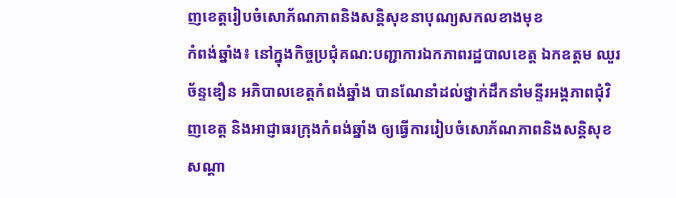ញខេត្តរៀបចំសោភ័ណភាពនិងសន្តិសុខនាបុណ្យសកលខាងមុខ
កំពង់ឆ្នាំង៖ នៅក្នុងកិច្ចប្រជុំគណ:បញ្ជាការឯកភាពរដ្ឋបាលខេត្ត ឯកឧត្តម ឈួរ ច័ន្ទឌឿន អភិបាលខេត្តកំពង់ឆ្នាំង បានណែនាំដល់ថ្នាក់ដឹកនាំមន្ទីរអង្គភាពជុំវិញខេត្ត និងអាជ្ញាធរក្រុងកំពង់ឆ្នាំង ឲ្យធ្វើការរៀបចំសោភ័ណភាពនិងសន្តិសុខសណ្តា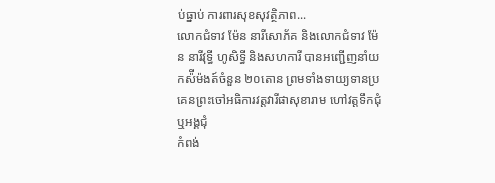ប់ធ្នាប់ ការពារសុខសុវត្ថិភាព...
លោកជំទាវ ម៉ែន នារីសោភ័គ និងលោកជំទាវ ម៉ែន នារីវុទ្ធី ហូសិទ្ធី និងសហការី បានអញ្ជើញនាំយកស៉ីម៉ងត៍ចំនួន ២០តោន ព្រមទាំងទាយ្យទានប្រគេនព្រះចៅអធិការវត្តវារីផាសុខារាម ហៅវត្តទឹកជុំ ឬអង្គជុំ
កំពង់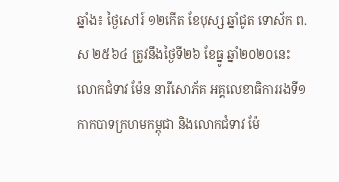ឆ្នាំង៖ ថ្ងៃសៅរ៍ ១២កើត ខែបុស្ស ឆ្នាំជូត ទោស័ក ព.ស ២៥៦៤ ត្រូវនឹងថ្ងៃទី២៦ ខែធ្នូ ឆ្នាំ២០២០នេះ លោកជំទាវ ម៉ែន នារីសោភ័គ អគ្គលេខាធិការរងទី១ កាកបាទក្រហមកម្ពុជា និងលោកជំទាវ ម៉ែ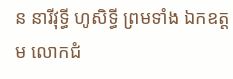ន នារីវុទ្ធី ហូសិទ្ធី ព្រមទាំង ឯកឧត្ដម លោកជំ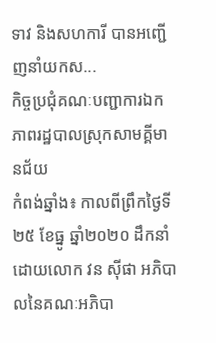ទាវ និងសហការី បានអញ្ជើញនាំយកស...
កិច្ចប្រជុំគណៈបញ្ជាការឯកភាពរដ្ឋបាលស្រុកសាមគ្គីមានជ័យ
កំពង់ឆ្នាំង៖ កាលពីព្រឹកថ្ងៃទី២៥ ខែធ្នូ ឆ្នាំ២០២០ ដឹកនាំដោយលោក វន ស៊ីផា អភិបាលនៃគណៈអភិបា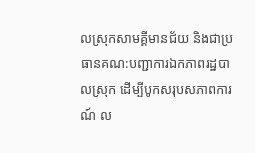លស្រុកសាមគ្គីមានជ័យ និងជាប្រធានគណ:បញ្ជាការឯកភាពរដ្ឋបាលស្រុក ដើម្បីបូកសរុបសភាពការណ៍ ល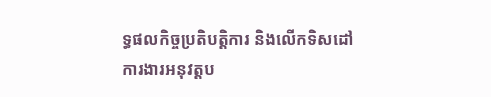ទ្ធផលកិច្ចប្រតិបត្តិការ និងលើកទិសដៅការងារអនុវត្តប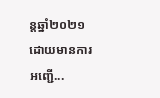ន្តឆ្នាំ២០២១ ដោយមានការឣញ្ជើ...